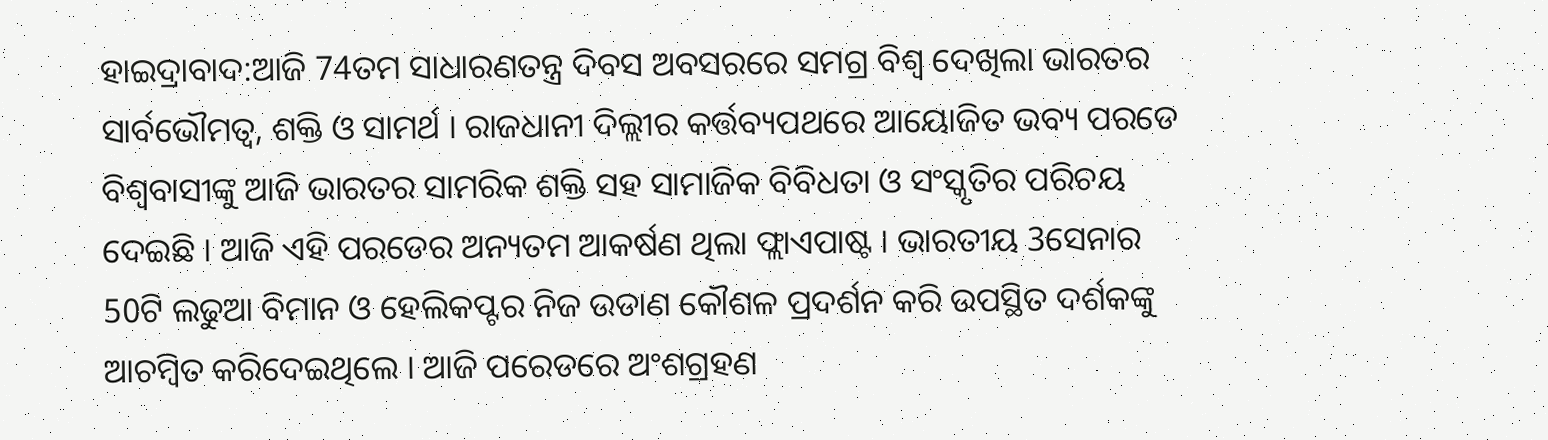ହାଇଦ୍ରାବାଦ:ଆଜି 74ତମ ସାଧାରଣତନ୍ତ୍ର ଦିବସ ଅବସରରେ ସମଗ୍ର ବିଶ୍ବ ଦେଖିଲା ଭାରତର ସାର୍ବଭୌମତ୍ବ, ଶକ୍ତି ଓ ସାମର୍ଥ । ରାଜଧାନୀ ଦିଲ୍ଲୀର କର୍ତ୍ତବ୍ୟପଥରେ ଆୟୋଜିତ ଭବ୍ୟ ପରଡେ ବିଶ୍ବବାସୀଙ୍କୁ ଆଜି ଭାରତର ସାମରିକ ଶକ୍ତି ସହ ସାମାଜିକ ବିବିଧତା ଓ ସଂସ୍କୃତିର ପରିଚୟ ଦେଇଛି । ଆଜି ଏହି ପରଡେର ଅନ୍ୟତମ ଆକର୍ଷଣ ଥିଲା ଫ୍ଲାଏପାଷ୍ଟ । ଭାରତୀୟ 3ସେନାର 50ଟି ଲଢୁଆ ବିମାନ ଓ ହେଲିକପ୍ଟର ନିଜ ଉଡାଣ କୌଶଳ ପ୍ରଦର୍ଶନ କରି ଉପସ୍ଥିତ ଦର୍ଶକଙ୍କୁ ଆଚମ୍ବିତ କରିଦେଇଥିଲେ । ଆଜି ପରେଡରେ ଅଂଶଗ୍ରହଣ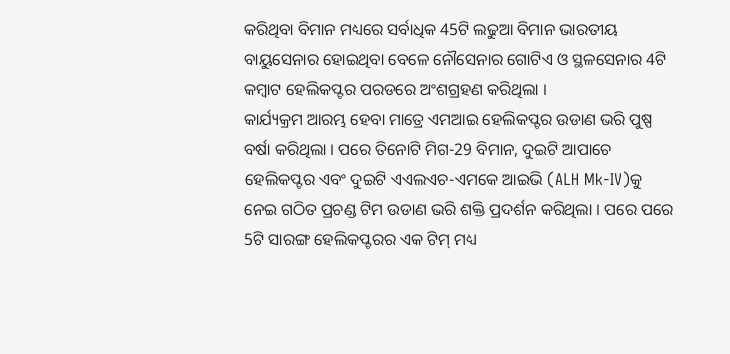କରିଥିବା ବିମାନ ମଧ୍ୟରେ ସର୍ବାଧିକ 45ଟି ଲଢୁଆ ବିମାନ ଭାରତୀୟ ବାୟୁସେନାର ହୋଇଥିବା ବେଳେ ନୌସେନାର ଗୋଟିଏ ଓ ସ୍ଥଳସେନାର 4ଟି କମ୍ବାଟ ହେଲିକପ୍ଟର ପରଡରେ ଅଂଶଗ୍ରହଣ କରିଥିଲା ।
କାର୍ଯ୍ୟକ୍ରମ ଆରମ୍ଭ ହେବା ମାତ୍ରେ ଏମଆଇ ହେଲିକପ୍ଟର ଉଡାଣ ଭରି ପୁଷ୍ପ ବର୍ଷା କରିଥିଲା । ପରେ ତିନୋଟି ମିଗ-29 ବିମାନ, ଦୁଇଟି ଆପାଚେ ହେଲିକପ୍ଟର ଏବଂ ଦୁଇଟି ଏଏଲଏଚ-ଏମକେ ଆଇଭି (ALH Mk-IV)କୁ ନେଇ ଗଠିତ ପ୍ରଚଣ୍ଡ ଟିମ ଉଡାଣ ଭରି ଶକ୍ତି ପ୍ରଦର୍ଶନ କରିଥିଲା । ପରେ ପରେ 5ଟି ସାରଙ୍ଗ ହେଲିକପ୍ଟରର ଏକ ଟିମ୍ ମଧ୍ୟ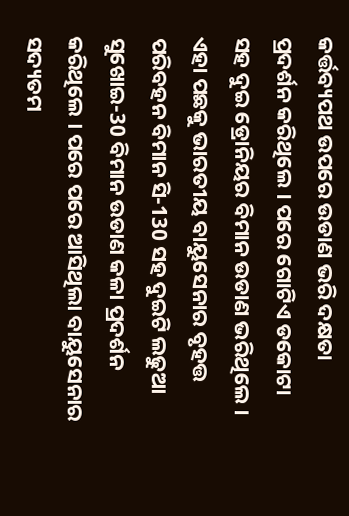କର୍ତ୍ତବ୍ୟପଥ ଉପରେ ଉଡାଣ ଭରି ଦକ୍ଷତା ପ୍ରଦର୍ଶନ କରିଥିଲେ । ପରେ ଗୋଟିଏ ଡକୋଟା ସହ ଦୁଇ ଡ୍ରୋନିୟର ବିମାନ ଉଡାଣ ଭରିଥିଲେ । ଏହା ପଛକୁ ଭାରତୀୟ ବାୟୁସେନାର ବୃହତ୍ତ ପରିବହନ ବିମାନ ସି-130 ସହ ଦୁଇଟି ଲଢୁଆ ସୁଖୋଇ-30 ବିମାନ ଉଡାଣ କଳା ପ୍ରଦର୍ଶନ କରିଥିଲେ । ପରେ ପରେ ଆସିଥିଲା ବାୟୁସେନାର ସଦ୍ୟତମ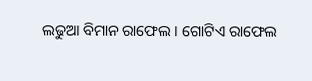ଲଢୁଆ ବିମାନ ରାଫେଲ । ଗୋଟିଏ ରାଫେଲ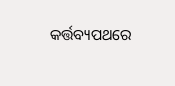କର୍ତ୍ତବ୍ୟପଥରେ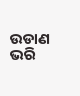ଉଡାଣ ଭରି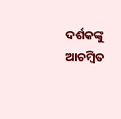ଦର୍ଶକଙ୍କୁ ଆଚମ୍ବିତ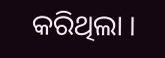କରିଥିଲା ।